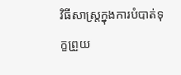វិធីសាស្ត្រក្នុងការបំបាត់ទុក្ខព្រួយ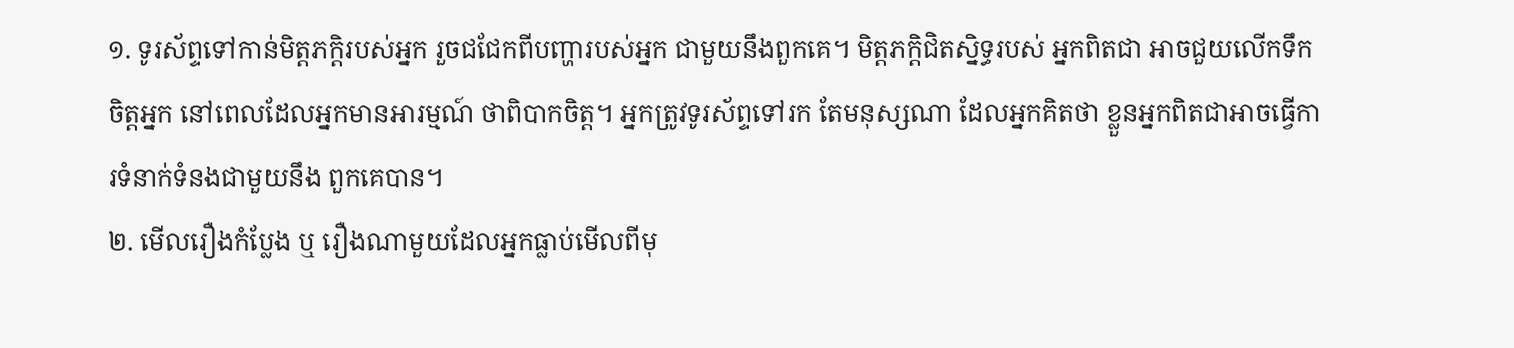១. ទូរស័ព្ទទៅកាន់មិត្តភក្តិរបស់អ្នក រួចជជែកពីបញ្ហារបស់អ្នក ជាមួយនឹងពួកគេ។ មិត្តភក្តិជិតស្និទ្ធរបស់ អ្នកពិតជា អាចជួយលើកទឹកចិត្តអ្នក នៅពេលដែលអ្នកមានអារម្មណ៍ ថាពិបាកចិត្ត។ អ្នកត្រូវទូរស័ព្ទទៅរក តែមនុស្សណា ដែលអ្នកគិតថា ខ្លួនអ្នកពិតជាអាចធ្វើការទំនាក់ទំនងជាមួយនឹង ពួកគេបាន។
២. មើលរឿងកំប្លែង ឬ រឿងណាមួយដែលអ្នកធ្លាប់មើលពីមុ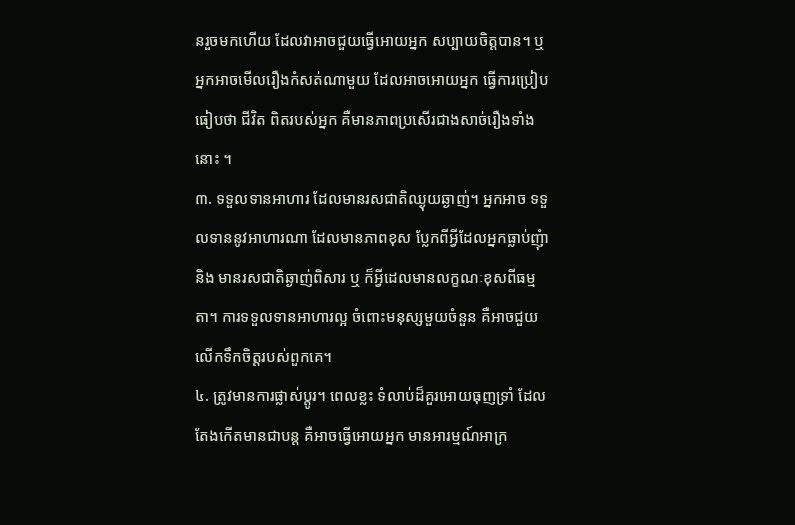នរួចមកហើយ ដែលវាអាចជួយធ្វើអោយអ្នក សប្បាយចិត្តបាន។ ឬ អ្នកអាចមើលរឿងកំសត់ណាមួយ ដែលអាចអោយអ្នក ធ្វើការប្រៀបធៀបថា ជីវិត ពិតរបស់អ្នក គឺមានភាពប្រសើរជាងសាច់រឿងទាំងនោះ ។
៣. ទទួលទានអាហារ ដែលមានរសជាតិឈ្ងុយឆ្ងាញ់។ អ្នកអាច ទទួលទាននូវអាហារណា ដែលមានភាពខុស ប្លែកពីអ្វីដែលអ្នកធ្លាប់ញុំា និង មានរសជាតិឆ្ងាញ់ពិសារ ឬ ក៏អ្វីដេលមានលក្ខណៈខុសពីធម្មតា។ ការទទួលទានអាហារល្អ ចំពោះមនុស្សមួយចំនួន គឺអាចជួយលើកទឹកចិត្តរបស់ពួកគេ។
៤. ត្រូវមានការផ្លាស់ប្តូរ។ ពេលខ្លះ ទំលាប់ដ៏គួរអោយធុញទ្រាំ ដែលតែងកើតមានជាបន្ត គឺអាចធ្វើអោយអ្នក មានអារម្មណ៍អាក្រ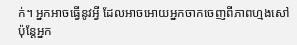ក់។ អ្នកអាចធ្វើនូវអ្វី ដែលអាចអោយអ្នកចាកចេញពីភាពហ្មងសៅ ប៉ុន្តែអ្នក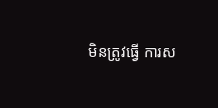មិនត្រូវធ្វើ ការស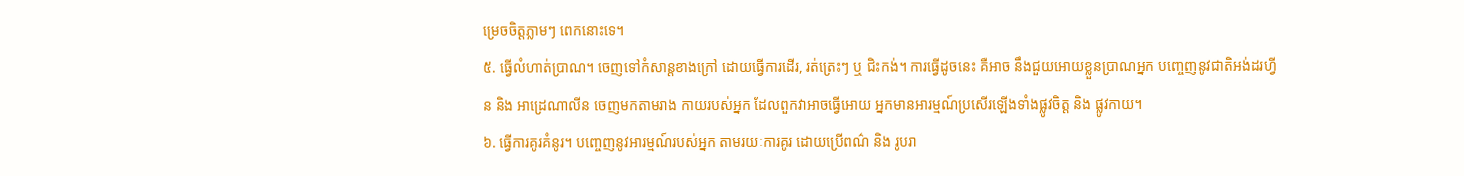ម្រេចចិត្តភ្លាមៗ ពេកនោះទេ។
៥. ធ្វើលំហាត់ប្រាណ។ ចេញទៅកំសាន្តខាងក្រៅ ដោយធ្វើការដើរ, រត់ត្រេះៗ ឬ ជិះកង់។ ការធ្វើដូចនេះ គឺអាច នឹងជួយអោយខ្លួនប្រាណអ្នក បញ្ចេញនូវជាតិអង់ដរហ្វីន និង អាដ្រេណាលីន ចេញមកតាមរាង កាយរបស់អ្នក ដែលពួកវាអាចធ្វើអោយ អ្នកមានអារម្មណ៍ប្រសើរឡើងទាំងផ្លូវចិត្ត និង ផ្លូវកាយ។
៦. ធ្វើការគូរគំនូរ។ បញ្ចេញនូវអារម្មណ៍របស់អ្នក តាមរយៈការគូរ ដោយប្រើពណ៌ និង រូបរា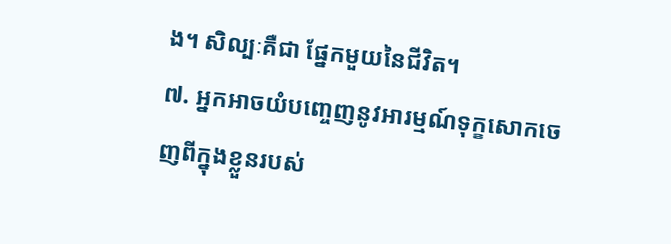ង។ សិល្បៈគឺជា ផ្នែកមួយនៃជីវិត។
៧. អ្នកអាចយំបញ្ចេញនូវអារម្មណ៍ទុក្ខសោកចេញពីក្នុងខ្លួនរបស់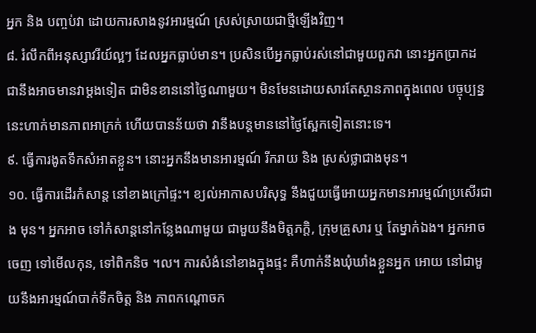អ្នក និង បញ្ចប់វា ដោយការសាងនូវអារម្មណ៍ ស្រស់ស្រាយជាថ្មីឡើងវិញ។
៨. រំលឹកពីអនុស្សាវរីយ៍ល្អៗ ដែលអ្នកធ្លាប់មាន។ ប្រសិនបើអ្នកធ្លាប់រស់នៅជាមួយពួកវា នោះអ្នកប្រាកដ ជានឹងអាចមានវាម្តងទៀត ជាមិនខាននៅថ្ងៃណាមួយ។ មិនមែនដោយសារតែស្ថានភាពក្នុងពេល បច្ចុប្បន្ន នេះហាក់មានភាពអាក្រក់ ហើយបានន័យថា វានឹងបន្តមាននៅថ្ងៃស្អែកទៀតនោះទេ។
៩. ធ្វើការងូតទឹកសំអាតខ្លួន។ នោះអ្នកនឹងមានអារម្មណ៍ រីករាយ និង ស្រស់ថ្លាជាងមុន។
១០. ធ្វើការដើរកំសាន្ត នៅខាងក្រៅផ្ទះ។ ខ្យល់អាកាសបរិសុទ្ធ នឹងជួយធ្វើអោយអ្នកមានអារម្មណ៍ប្រសើរជាង មុន។ អ្នកអាច ទៅកំសាន្តនៅកន្លែងណាមួយ ជាមួយនឹងមិត្តភក្តិ, ក្រុមគ្រួសារ ឬ តែម្នាក់ឯង។ អ្នកអាចចេញ ទៅមើលកុន, ទៅពិកនិច ។ល។ ការសំងំនៅខាងក្នុងផ្ទះ គឺហាក់នឹងឃុំឃាំងខ្លួនអ្នក អោយ នៅជាមួយនឹងអារម្មណ៍បាក់ទឹកចិត្ត និង ភាពកណ្តោចក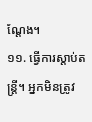ណ្តែង។
១១. ធ្វើការស្តាប់តន្ត្រី។ អ្នកមិនត្រូវ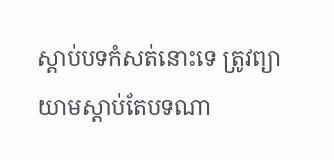ស្តាប់បទកំសត់នោះទេ ត្រូវព្យាយាមស្តាប់តែបទណា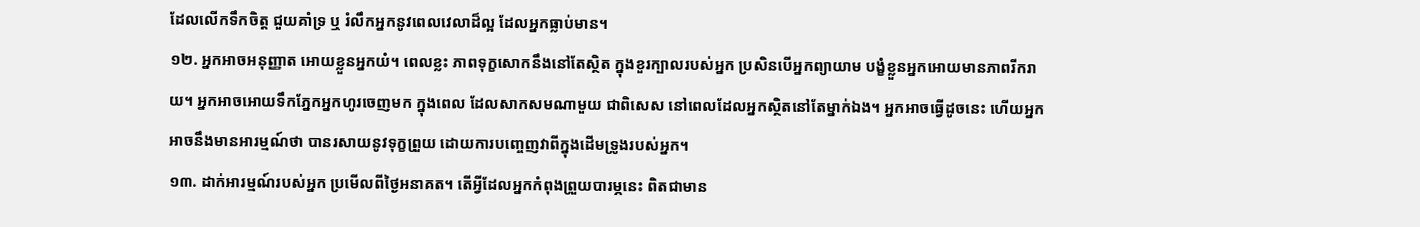ដែលលើកទឹកចិត្ត ជួយគាំទ្រ ឬ រំលឹកអ្នកនូវពេលវេលាដ៏ល្អ ដែលអ្នកធ្លាប់មាន។
១២. អ្នកអាចអនុញ្ញាត អោយខ្លួនអ្នកយំ។ ពេលខ្លះ ភាពទុក្ខសោកនឹងនៅតែស្ថិត ក្នុងខួរក្បាលរបស់អ្នក ប្រសិនបើអ្នកព្យាយាម បង្ខំខ្លួនអ្នកអោយមានភាពរីករាយ។ អ្នកអាចអោយទឹកភ្នែកអ្នកហូរចេញមក ក្នុងពេល ដែលសាកសមណាមួយ ជាពិសេស នៅពេលដែលអ្នកស្ថិតនៅតែម្នាក់ឯង។ អ្នកអាចធ្វើដូចនេះ ហើយអ្នកអាចនឹងមានអារម្មណ៍ថា បានរសាយនូវទុក្ខព្រួយ ដោយការបញ្ចេញវាពីក្នុងដើមទ្រូងរបស់អ្នក។
១៣. ដាក់អារម្មណ៍របស់អ្នក ប្រមើលពីថ្ងៃអនាគត។ តើអ្វីដែលអ្នកកំពុងព្រួយបារម្ភនេះ ពិតជាមាន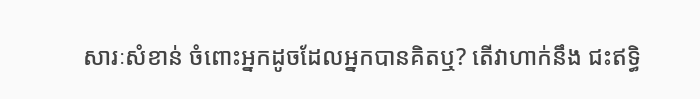សារៈសំខាន់ ចំពោះអ្នកដូចដែលអ្នកបានគិតឬ? តើវាហាក់នឹង ជះឥទ្ធិ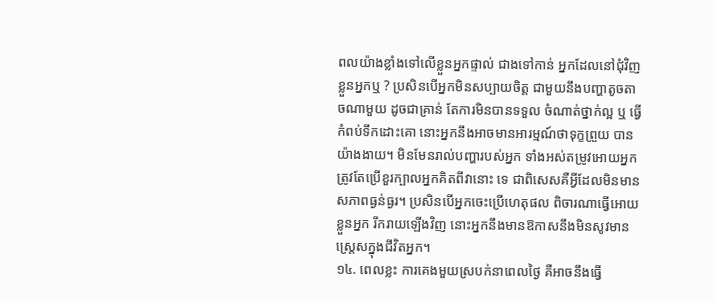ពលយ៉ាងខ្លាំងទៅលើខ្លួនអ្នកផ្ទាល់ ជាងទៅកាន់ អ្នកដែលនៅជុំវិញខ្លួនអ្នកឬ ? ប្រសិនបើអ្នកមិនសប្បាយចិត្ត ជាមួយនឹងបញ្ហាតូចតាចណាមួយ ដូចជាគ្រាន់ តែការមិនបានទទួល ចំណាត់ថ្នាក់ល្អ ឬ ធ្វើកំពប់ទឹកដោះគោ នោះអ្នកនឹងអាចមានអារម្មណ៍ថាទុក្ខព្រួយ បានយ៉ាងងាយ។ មិនមែនរាល់បញ្ហារបស់អ្នក ទាំងអស់តម្រូវអោយអ្នកត្រូវតែប្រើខួរក្បាលអ្នកគិតពីវានោះ ទេ ជាពិសេសគឺអ្វីដែលមិនមានសភាពធ្ងន់ធ្ងរ។ ប្រសិនបើអ្នកចេះប្រើហេតុផល ពិចារណាធ្វើអោយខ្លួនអ្នក រីករាយឡើងវិញ នោះអ្នកនឹងមានឱកាសនឹងមិនសូវមានស្ត្រេសក្នុងជីវិតអ្នក។
១៤. ពេលខ្លះ ការគេងមួយស្របក់នាពេលថ្ងៃ គឺអាចនឹងធ្វើ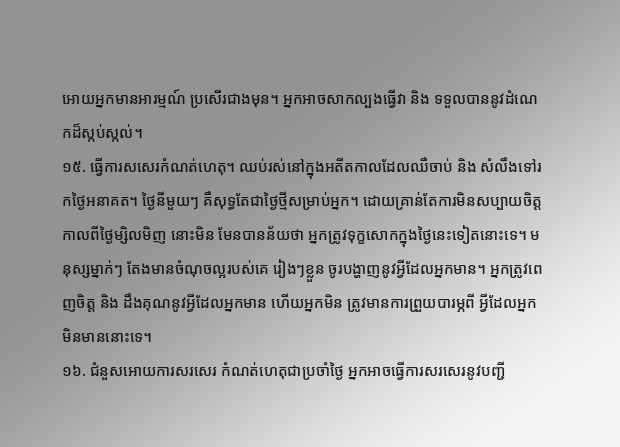អោយអ្នកមានអារម្មណ៍ ប្រសើរជាងមុន។ អ្នកអាចសាកល្បងធ្វើវា និង ទទួលបាននូវដំណេកដ៏ស្កប់ស្កល់។
១៥. ធ្វើការសសេរកំណត់ហេតុ។ ឈប់រស់នៅក្នុងអតីតកាលដែលឈឺចាប់ និង សំលឹងទៅរកថ្ងៃអនាគត។ ថ្ងៃនីមួយៗ គឺសុទ្ធតែជាថ្ងៃថ្មីសម្រាប់អ្នក។ ដោយគ្រាន់តែការមិនសប្បាយចិត្តកាលពីថ្ងៃម្សិលមិញ នោះមិន មែនបានន័យថា អ្នកត្រូវទុក្ខសោកក្នុងថ្ងៃនេះទៀតនោះទេ។ មនុស្សម្នាក់ៗ តែងមានចំណុចល្អរបស់គេ រៀងៗខ្លួន ចូរបង្ហាញនូវអ្វីដែលអ្នកមាន។ អ្នកត្រូវពេញចិត្ត និង ដឹងគុណនូវអ្វីដែលអ្នកមាន ហើយអ្នកមិន ត្រូវមានការព្រួយបារម្ភពី អ្វីដែលអ្នក មិនមាននោះទេ។
១៦. ជំនួសអោយការសរសេរ កំណត់ហេតុជាប្រចាំថ្ងៃ អ្នកអាចធ្វើការសរសេរនូវបញ្ជី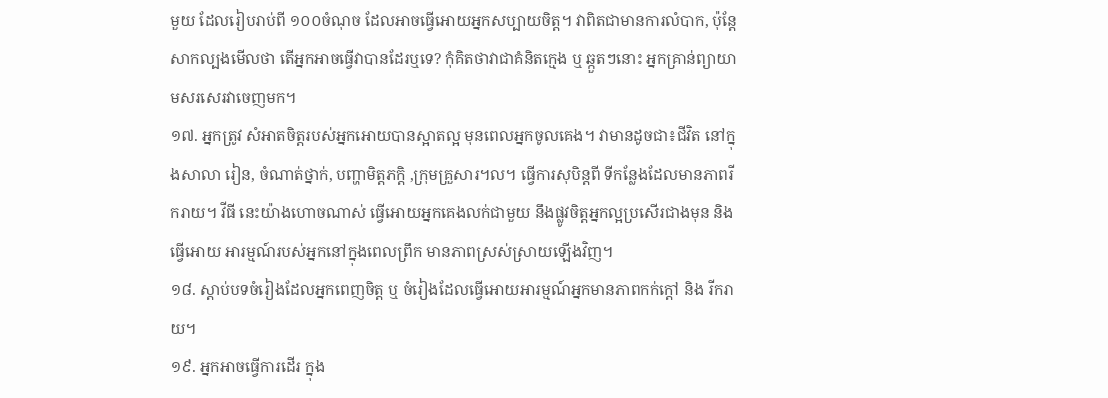មួយ ដែលរៀបរាប់ពី ១០០ចំណុច ដែលអាចធ្វើអោយអ្នកសប្បាយចិត្ត។ វាពិតជាមានការលំបាក, ប៉ុន្តែសាកល្បងមើលថា តើអ្នកអាចធ្វើវាបានដែរឬទេ? កុំគិតថាវាជាគំនិតក្មេង ឬ ឆ្កួតៗនោះ អ្នកគ្រាន់ព្យាយាមសរសេរវាចេញមក។
១៧. អ្នកត្រូវ សំអាតចិត្តរបស់អ្នកអោយបានស្អាតល្អ មុនពេលអ្នកចូលគេង។ វាមានដូចជា៖ជីវិត នៅក្នុងសាលា រៀន, ចំណាត់ថ្នាក់, បញ្ហាមិត្តភក្តិ ,ក្រុមគ្រួសារ។ល។ ធ្វើការសុបិន្តពី ទីកន្លែងដែលមានភាពរីករាយ។ វីធី នេះយ៉ាងហោចណាស់ ធ្វើអោយអ្នកគេងលក់ជាមួយ នឹងផ្លូវចិត្តអ្នកល្អប្រសើរជាងមុន និង ធ្វើអោយ អារម្មណ៍របស់អ្នកនៅក្នុងពេលព្រឹក មានភាពស្រស់ស្រាយឡើងវិញ។
១៨. ស្តាប់បទចំរៀងដែលអ្នកពេញចិត្ត ឬ ចំរៀងដែលធ្វើអោយអារម្មណ៍អ្នកមានភាពកក់ក្តៅ និង រីករាយ។
១៩. អ្នកអាចធ្វើការដើរ ក្នុង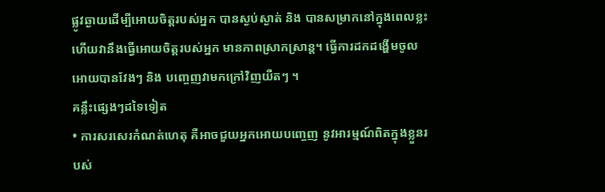ផ្លូវឆ្ងាយដើម្បីអោយចិត្តរបស់អ្នក បានស្ងប់ស្ងាត់ និង បានសម្រាកនៅក្នុងពេលខ្លះ ហើយវានឹងធ្វើអោយចិត្តរបស់អ្នក មានភាពស្រាកស្រាន្ត។ ធ្វើការដកដង្ហើមចូល អោយបានវែងៗ និង បញ្ចេញវាមកក្រៅវិញយឺតៗ ។
គន្លឹះផ្សេងៗដទៃទៀត
• ការសរសេរកំណត់ហេតុ គឺអាចជួយអ្នកអោយបញ្ចេញ នូវអារម្មណ៍ពិតក្នុងខ្លួនរបស់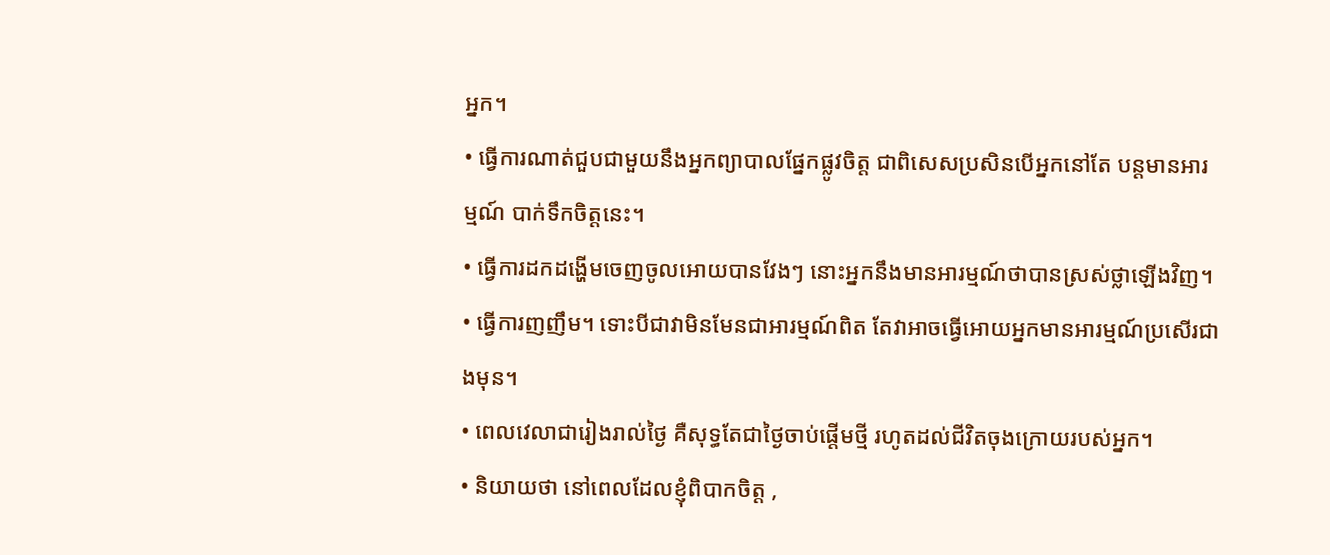អ្នក។
• ធ្វើការណាត់ជួបជាមួយនឹងអ្នកព្យាបាលផ្នែកផ្លូវចិត្ត ជាពិសេសប្រសិនបើអ្នកនៅតែ បន្តមានអារម្មណ៍ បាក់ទឹកចិត្តនេះ។
• ធ្វើការដកដង្ហើមចេញចូលអោយបានវែងៗ នោះអ្នកនឹងមានអារម្មណ៍ថាបានស្រស់ថ្លាឡើងវិញ។
• ធ្វើការញញឹម។ ទោះបីជាវាមិនមែនជាអារម្មណ៍ពិត តែវាអាចធ្វើអោយអ្នកមានអារម្មណ៍ប្រសើរជាងមុន។
• ពេលវេលាជារៀងរាល់ថ្ងៃ គឺសុទ្ធតែជាថ្ងៃចាប់ផ្តើមថ្មី រហូតដល់ជីវិតចុងក្រោយរបស់អ្នក។
• និយាយថា នៅពេលដែលខ្ញុំពិបាកចិត្ត ,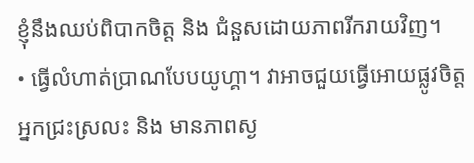ខ្ញុំនឹងឈប់ពិបាកចិត្ត និង ជំនួសដោយភាពរីករាយវិញ។
• ធ្វើលំហាត់ប្រាណបែបយូហ្គា។ វាអាចជួយធ្វើអោយផ្លូវចិត្តអ្នកជ្រះស្រលះ និង មានភាពស្ង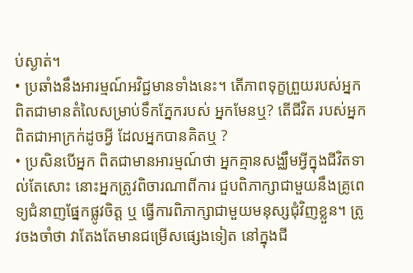ប់ស្ងាត់។
• ប្រឆាំងនឹងអារម្មណ៍អវិជ្ជមានទាំងនេះ។ តើភាពទុក្ខព្រួយរបស់អ្នក ពិតជាមានតំលៃសម្រាប់ទឹកភ្នែករបស់ អ្នកមែនឬ? តើជីវិត របស់អ្នកពិតជាអាក្រក់ដូចអ្វី ដែលអ្នកបានគិតឬ ?
• ប្រសិនបើអ្នក ពិតជាមានអារម្មណ៍ថា អ្នកគ្មានសង្ឈឹមអ្វីក្នុងជីវិតទាល់តែសោះ នោះអ្នកត្រូវពិចារណាពីការ ជួបពិភាក្សាជាមួយនឹងគ្រូពេទ្យជំនាញផ្នែកផ្លូវចិត្ត ឬ ធ្វើការពិភាក្សាជាមួយមនុស្សជុំវិញខ្លួន។ ត្រូវចងចាំថា វាតែងតែមានជម្រើសផ្សេងទៀត នៅក្នុងជី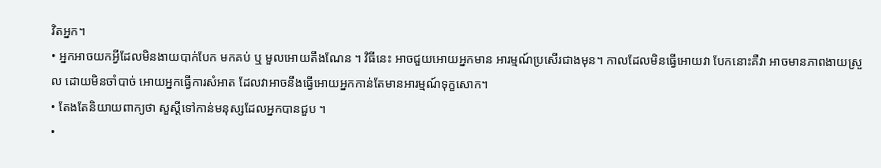វិតអ្នក។
• អ្នកអាចយកអ្វីដែលមិនងាយបាក់បែក មកគប់ ឬ មួលអោយតឹងណែន ។ វិធីនេះ អាចជួយអោយអ្នកមាន អារម្មណ៍ប្រសើរជាងមុន។ កាលដែលមិនធ្វើអោយវា បែកនោះគឺវា អាចមានភាពងាយស្រួល ដោយមិនចាំបាច់ អោយអ្នកធ្វើការសំអាត ដែលវាអាចនឹងធ្វើអោយអ្នកកាន់តែមានអារម្មណ៍ទុក្ខសោក។
• តែងតែនិយាយពាក្យថា សួស្តីទៅកាន់មនុស្សដែលអ្នកបានជួប ។
•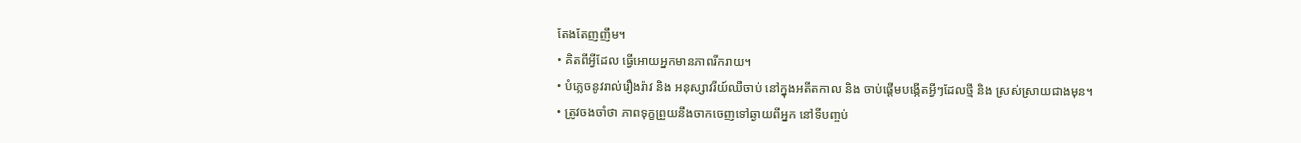តែងតែញញឹម។
• គិតពីអ្វីដែល ធ្វើអោយអ្នកមានភាពរីករាយ។
• បំភ្លេចនូវរាល់រឿងរ៉ាវ និង អនុស្សាវរីយ៍ឈឺចាប់ នៅក្នុងអតីតកាល និង ចាប់ផ្តើមបង្កើតអ្វីៗដែលថ្មី និង ស្រស់ស្រាយជាងមុន។
• ត្រូវចងចាំថា ភាពទុក្ខព្រួយនឹងចាកចេញទៅឆ្ងាយពីអ្នក នៅទីបញ្ចប់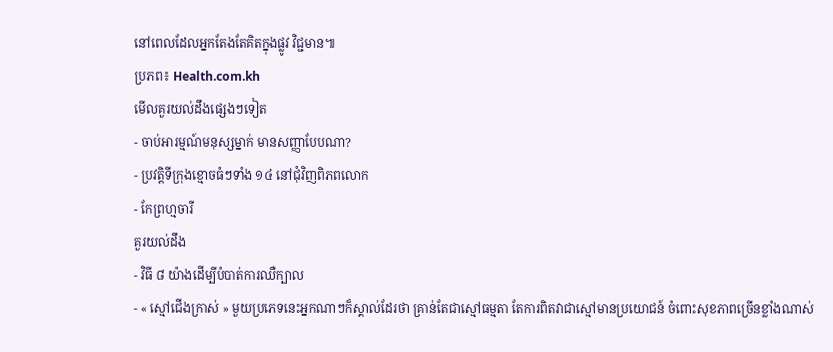នៅពេលដែលអ្នកតែងតែគិតក្នុងផ្លូវ វិជ្ជមាន៕
ប្រភព៖ Health.com.kh
មើលគួរយល់ដឹងផ្សេងៗទៀត
- ចាប់អារម្មណ៍មនុស្សម្នាក់ មានសញ្ញាបែបណា?
- ប្រវត្តិទីក្រុងខ្មោចធំៗទាំង ១៤ នៅជុំវិញពិភពលោក
- កែព្រហ្មចារី
គួរយល់ដឹង
- វិធី ៨ យ៉ាងដើម្បីបំបាត់ការឈឺក្បាល
- « ស្មៅជើងក្រាស់ » មួយប្រភេទនេះអ្នកណាៗក៏ស្គាល់ដែរថា គ្រាន់តែជាស្មៅធម្មតា តែការពិតវាជាស្មៅមានប្រយោជន៍ ចំពោះសុខភាពច្រើនខ្លាំងណាស់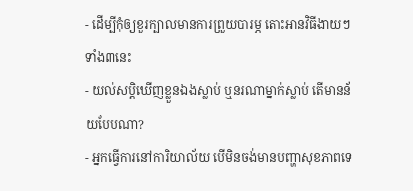- ដើម្បីកុំឲ្យខួរក្បាលមានការព្រួយបារម្ភ តោះអានវិធីងាយៗទាំង៣នេះ
- យល់សប្តិឃើញខ្លួនឯងស្លាប់ ឬនរណាម្នាក់ស្លាប់ តើមានន័យបែបណា?
- អ្នកធ្វើការនៅការិយាល័យ បើមិនចង់មានបញ្ហាសុខភាពទេ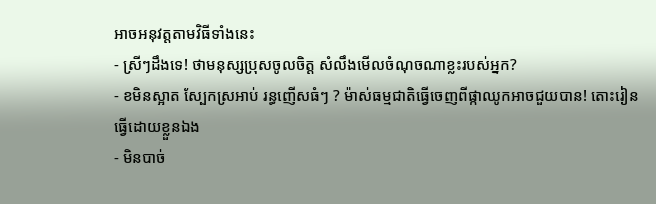អាចអនុវត្តតាមវិធីទាំងនេះ
- ស្រីៗដឹងទេ! ថាមនុស្សប្រុសចូលចិត្ត សំលឹងមើលចំណុចណាខ្លះរបស់អ្នក?
- ខមិនស្អាត ស្បែកស្រអាប់ រន្ធញើសធំៗ ? ម៉ាស់ធម្មជាតិធ្វើចេញពីផ្កាឈូកអាចជួយបាន! តោះរៀនធ្វើដោយខ្លួនឯង
- មិនបាច់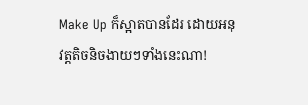Make Up ក៏ស្អាតបានដែរ ដោយអនុវត្តតិចនិចងាយៗទាំងនេះណា!